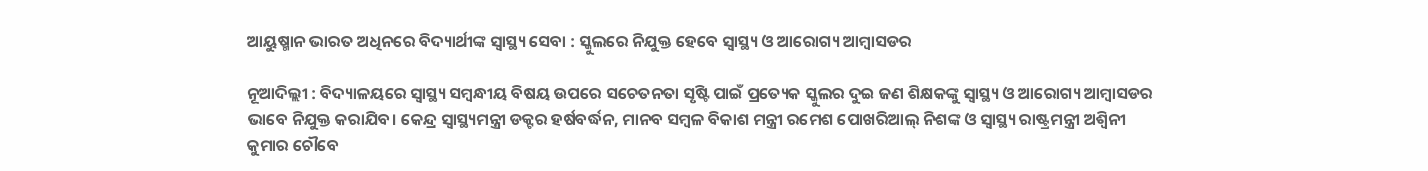ଆୟୁଷ୍ମାନ ଭାରତ ଅଧିନରେ ବିଦ୍ୟାର୍ଥୀଙ୍କ ସ୍ବାସ୍ଥ୍ୟ ସେବା : ସ୍କୁଲରେ ନିଯୁକ୍ତ ହେବେ ସ୍ୱାସ୍ଥ୍ୟ ଓ ଆରୋଗ୍ୟ ଆମ୍ବାସଡର

ନୂଆଦିଲ୍ଲୀ : ବିଦ୍ୟାଳୟରେ ସ୍ୱାସ୍ଥ୍ୟ ସମ୍ବନ୍ଧୀୟ ବିଷୟ ଉପରେ ସଚେତନତା ସୃଷ୍ଟି ପାଇଁ ପ୍ରତ୍ୟେକ ସ୍କୁଲର ଦୁଇ ଜଣ ଶିକ୍ଷକଙ୍କୁ ସ୍ୱାସ୍ଥ୍ୟ ଓ ଆରୋଗ୍ୟ ଆମ୍ବାସଡର ଭାବେ ନିଯୁକ୍ତ କରାଯିବ। କେନ୍ଦ୍ର ସ୍ୱାସ୍ଥ୍ୟମନ୍ତ୍ରୀ ଡକ୍ଟର ହର୍ଷବର୍ଦ୍ଧନ, ମାନବ ସମ୍ବଳ ବିକାଶ ମନ୍ତ୍ରୀ ରମେଶ ପୋଖରିଆଲ୍‍ ନିଶଙ୍କ ଓ ସ୍ୱାସ୍ଥ୍ୟ ରାଷ୍ଟ୍ରମନ୍ତ୍ରୀ ଅଶ୍ୱିନୀ କୁମାର ଚୌବେ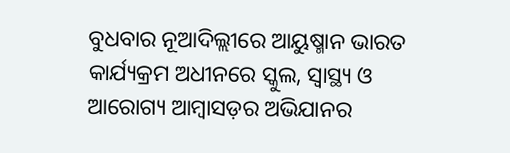ବୁଧବାର ନୂଆଦିଲ୍ଲୀରେ ଆୟୁଷ୍ମାନ ଭାରତ କାର୍ଯ୍ୟକ୍ରମ ଅଧୀନରେ ସ୍କୁଲ, ସ୍ୱାସ୍ଥ୍ୟ ଓ ଆରୋଗ୍ୟ ଆମ୍ବାସଡ଼ର ଅଭିଯାନର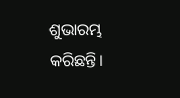ଶୁଭାରମ୍ଭ କରିଛନ୍ତି।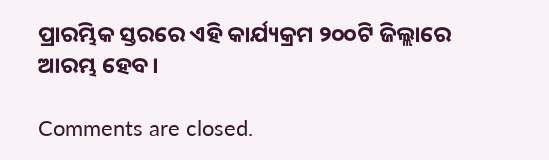ପ୍ରାରମ୍ଭିକ ସ୍ତରରେ ଏହି କାର୍ଯ୍ୟକ୍ରମ ୨୦୦ଟି ଜିଲ୍ଲାରେ ଆରମ୍ଭ ହେବ।

Comments are closed.